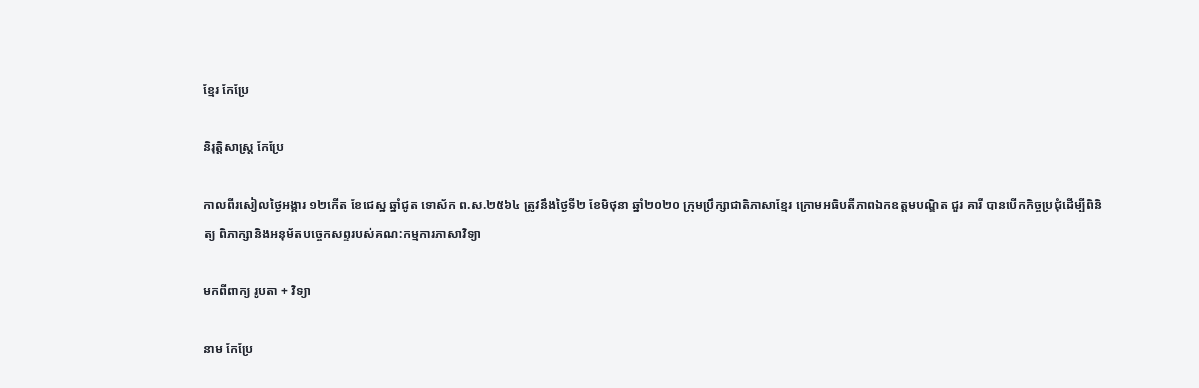ខ្មែរ កែប្រែ

និរុត្តិសាស្ត្រ កែប្រែ

កាលពីរសៀលថ្ងៃអង្គារ ១២កើត ខែជេស្ឋ ឆ្នាំជូត ទោស័ក ព.ស.២៥៦៤ ត្រូវនឹងថ្ងៃទី២ ខែមិថុនា ឆ្នាំ២០២០ ក្រុមប្រឹក្សាជាតិភាសាខ្មែរ ក្រោមអធិបតីភាពឯកឧត្តមបណ្ឌិត ជួរ គារី បានបើកកិច្ចប្រជុំដើម្បីពិនិត្យ ពិភាក្សានិងអនុម័តបច្ចេកសព្ទរបស់គណ:កម្មការភាសាវិទ្យា

មកពីពាក្យ រូបតា + វិទ្យា

នាម កែប្រែ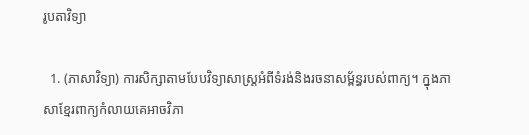រូបតាវិទ្យា

  1. (ភាសាវិទ្យា) ការសិក្សាតាមបែបវិទ្យាសាស្ត្រអំពីទំរង់និងរចនាសម្ព័ន្ធរបស់ពាក្យ។ ក្នុងភាសាខ្មែរពាក្យកំលាយគេអាចវិភា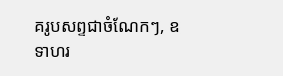គរូបសព្ទជាចំណែកៗ, ឧទាហរ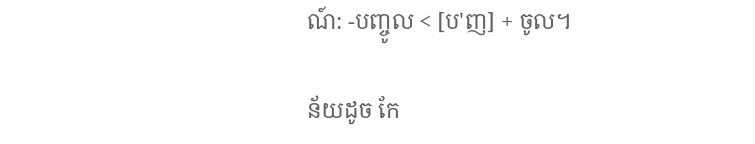ណ៍: -បញ្ចូល < [ប'ញ] + ចូល។

ន័យដូច កែ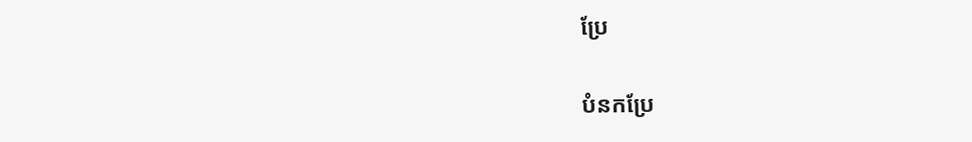ប្រែ

បំនកប្រែ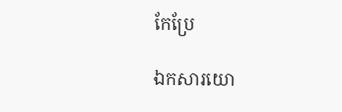កែប្រែ

ឯកសារយោ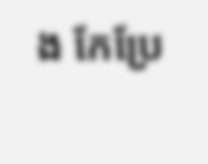ង កែប្រែ